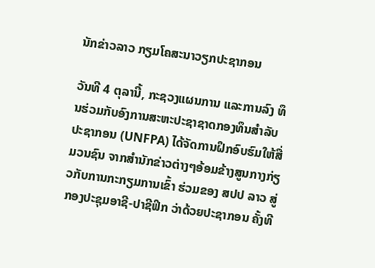ນັກຂ່າວລາວ ກຽມໂຄສະນາວຽກປະຊາກອນ

ວັນທີ 4 ຕຸລານີ້, ກະຊວງແຜນການ ແລະການລົງ ທຶນຮ່ວມກັບອົງການສະຫະປະຊາຊາດກອງທຶນສຳລັບປະຊາກອນ (UNFPA) ໄດ້ຈັດການຝຶກອົບຮົມໃຫ້ສື່ມວນຊົນ ຈາກສຳນັກຂ່າວຕ່າງໆອ້ອມຂ້າງສູນກາງກ່ຽວກັບການກະກຽມການເຂົ້າ ຮ່ວມຂອງ ສປປ ລາວ ສູ່ກອງປະຊຸມອາຊີ-ປາຊີຟິກ ວ່າດ້ວຍປະຊາກອນ ຄັ້ງທີ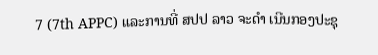7 (7th APPC) ແລະການທີ່ ສປປ ລາວ ຈະດຳ ເນີນກອງປະຊຸ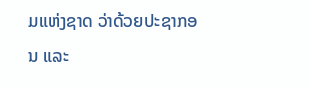ມແຫ່ງຊາດ ວ່າດ້ວຍປະຊາກອນ ແລະ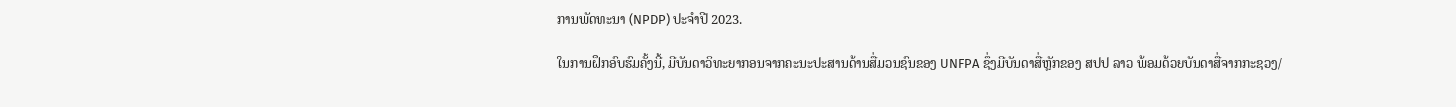ການພັດທະນາ (NPDP) ປະຈໍາປີ 2023.

ໃນການຝຶກອົບຮົມຄັ້ງນີ້, ມີບັນດາວິທະຍາກອນຈາກຄະນະປະສານດ້ານສື່ມວນຊົນຂອງ UNFPA ຊຶ່ງມີບັນດາສື່ຫຼັກຂອງ ສປປ ລາວ ພ້ອມດ້ວຍບັນດາສື່ຈາກກະຊວງ/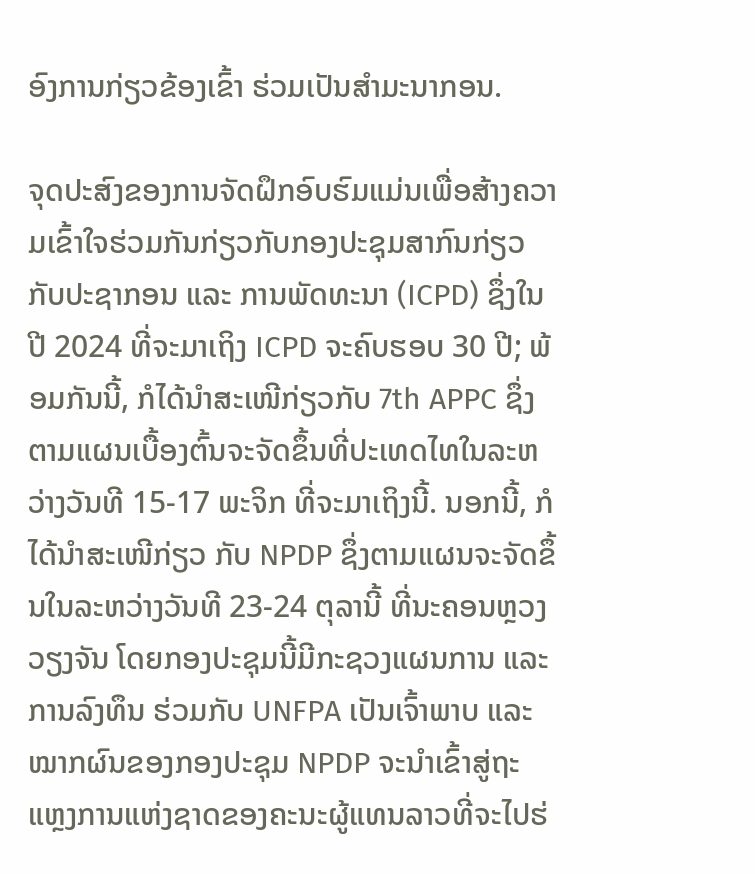ອົງການກ່ຽວຂ້ອງເຂົ້າ ຮ່ວມເປັນສຳມະນາກອນ.

ຈຸດປະສົງຂອງການຈັດຝຶກອົບຮົມແມ່ນເພື່ອສ້າງຄວາມເຂົ້າໃຈຮ່ວມກັນກ່ຽວກັບກອງປະຊຸມສາກົນກ່ຽວກັບປະຊາກອນ ແລະ ການພັດທະນາ (ICPD) ຊຶ່ງໃນປີ 2024 ທີ່ຈະມາເຖິງ ICPD ຈະຄົບຮອບ 30 ປີ; ພ້ອມກັນນີ້, ກໍໄດ້ນໍາສະເໜີກ່ຽວກັບ 7th APPC ຊຶ່ງຕາມແຜນເບື້ອງຕົ້ນຈະຈັດຂຶ້ນທີ່ປະເທດໄທໃນລະຫວ່າງວັນທີ 15-17 ພະຈິກ ທີ່ຈະມາເຖິງນີ້. ນອກນີ້, ກໍໄດ້ນໍາສະເໜີກ່ຽວ ກັບ NPDP ຊຶ່ງຕາມແຜນຈະຈັດຂຶ້ນໃນລະຫວ່າງວັນທີ 23-24 ຕຸລານີ້ ທີ່ນະຄອນຫຼວງວຽງຈັນ ໂດຍກອງປະຊຸມນີ້ມີກະຊວງແຜນການ ແລະການລົງທຶນ ຮ່ວມກັບ UNFPA ເປັນເຈົ້າພາບ ແລະໝາກຜົນຂອງກອງປະຊຸມ NPDP ຈະນໍາເຂົ້າສູ່ຖະ ແຫຼງການແຫ່ງຊາດຂອງຄະນະຜູ້ແທນລາວທີ່ຈະໄປຮ່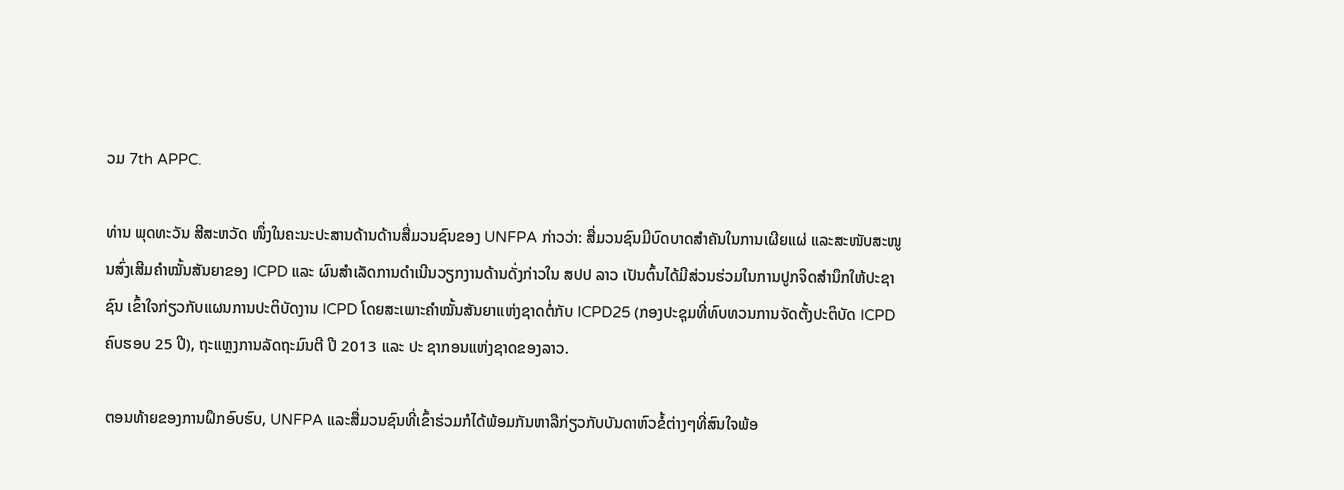ວມ 7th APPC.

ທ່ານ ພຸດທະວັນ ສີສະຫວັດ ໜຶ່ງໃນຄະນະປະສານດ້ານດ້ານສື່ມວນຊົນຂອງ UNFPA ກ່າວວ່າ: ສື່ມວນຊົນມີບົດບາດສຳຄັນໃນການເຜີຍແຜ່ ແລະສະໜັບສະໜູນສົ່ງເສີມຄໍາໝັ້ນສັນຍາຂອງ ICPD ແລະ ຜົນສຳເລັດການດຳເນີນວຽກງານດ້ານດັ່ງກ່າວໃນ ສປປ ລາວ ເປັນຕົ້ນໄດ້ມີສ່ວນຮ່ວມໃນການປູກຈິດສຳນຶກໃຫ້ປະຊາຊົນ ເຂົ້າໃຈກ່ຽວກັບແຜນການປະຕິບັດງານ ICPD ໂດຍສະເພາະຄໍາໝັ້ນສັນຍາແຫ່ງຊາດຕໍ່ກັບ ICPD25 (ກອງປະຊຸມທີ່ທົບທວນການຈັດຕັ້ງປະຕິບັດ ICPD ຄົບຮອບ 25 ປີ), ຖະແຫຼງການລັດຖະມົນຕີ ປີ 2013 ແລະ ປະ ຊາກອນແຫ່ງຊາດຂອງລາວ.

ຕອນທ້າຍຂອງການຝຶກອົບຮົບ, UNFPA ແລະສື່ມວນຊົນທີ່ເຂົ້າຮ່ວມກໍໄດ້ພ້ອມກັນຫາລືກ່ຽວກັບບັນດາຫົວຂໍ້ຕ່າງໆທີ່ສົນໃຈພ້ອ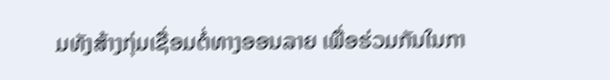ມທັງສ້າງກຸ່ມເຊື່ອມຕໍ່ທາງອອນລາຍ ເພື່ອຮ່ວມກັນໃນກາ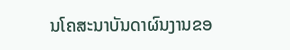ນໂຄສະນາບັນດາຜົນງານຂອ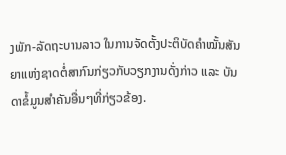ງພັກ-ລັດຖະບານລາວ ໃນການຈັດຕັ້ງປະຕິບັດຄໍາໝັ້ນສັນຍາແຫ່ງຊາດຕໍ່ສາກົນກ່ຽວກັບວຽກງານດັ່ງກ່າວ ແລະ ບັນດາຂໍ້ມູນສຳຄັນອື່ນໆທີ່ກ່ຽວຂ້ອງ.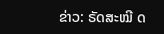ຂ່າວ: ຣັດສະໝີ ດ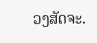ວງສັດຈະ.